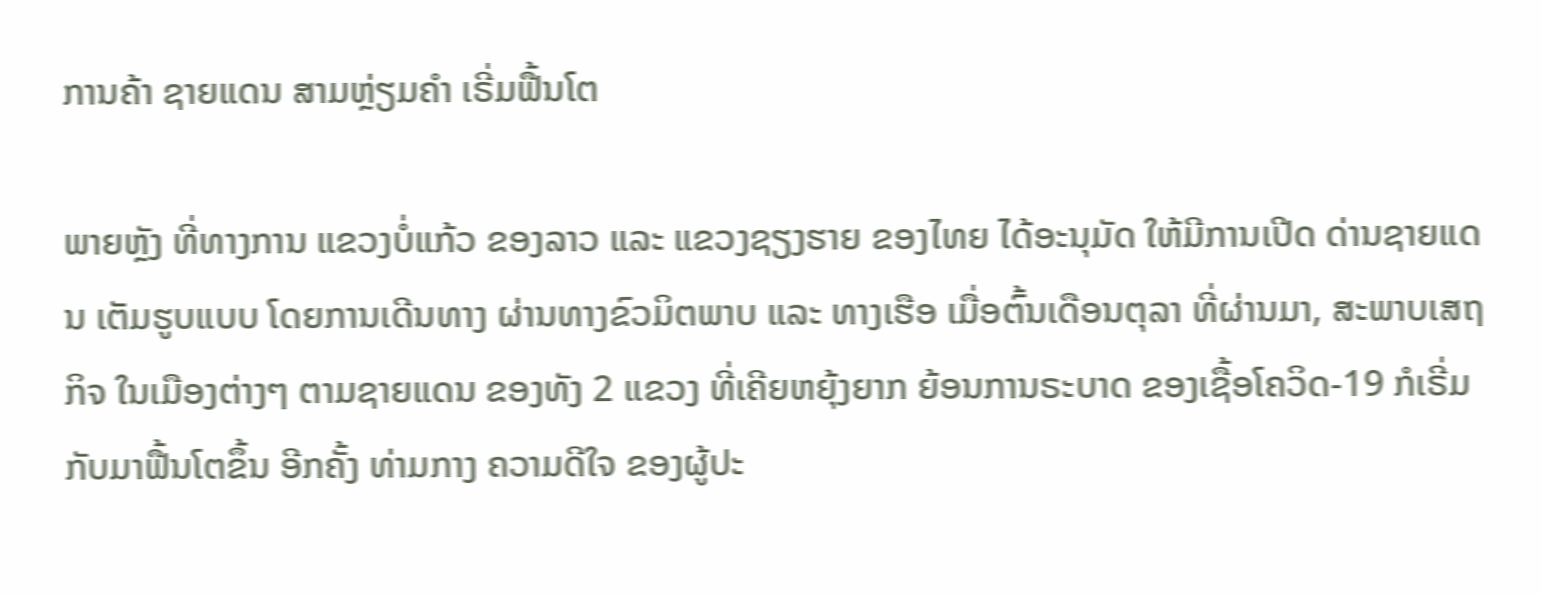ການຄ້າ ຊາຍແດນ ສາມຫຼ່ຽມຄຳ ເຣີ່ມຟື້ນໂຕ

ພາຍຫຼັງ ທີ່ທາງການ ແຂວງບໍ່ແກ້ວ ຂອງລາວ ແລະ ແຂວງຊຽງຮາຍ ຂອງໄທຍ ໄດ້ອະນຸມັດ ໃຫ້ມີການເປີດ ດ່ານຊາຍແດນ ເຕັມຮູບແບບ ໂດຍການເດີນທາງ ຜ່ານທາງຂົວມິຕພາບ ແລະ ທາງເຮືອ ເມື່ອຕົ້ນເດືອນຕຸລາ ທີ່ຜ່ານມາ, ສະພາບເສຖກິຈ ໃນເມືອງຕ່າງໆ ຕາມຊາຍແດນ ຂອງທັງ 2 ແຂວງ ທີ່ເຄີຍຫຍຸ້ງຍາກ ຍ້ອນການຣະບາດ ຂອງເຊື້ອໂຄວິດ-19 ກໍເຣີ່ມກັບມາຟື້ນໂຕຂຶ້ນ ອີກຄັ້ງ ທ່າມກາງ ຄວາມດີໃຈ ຂອງຜູ້ປະ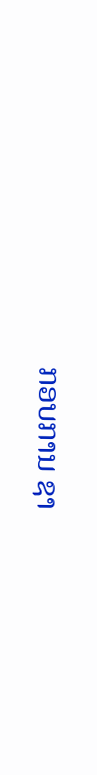ກອບການ ຊາ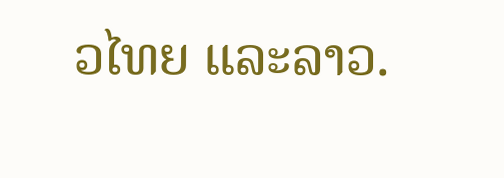ວໄທຍ ແລະລາວ.